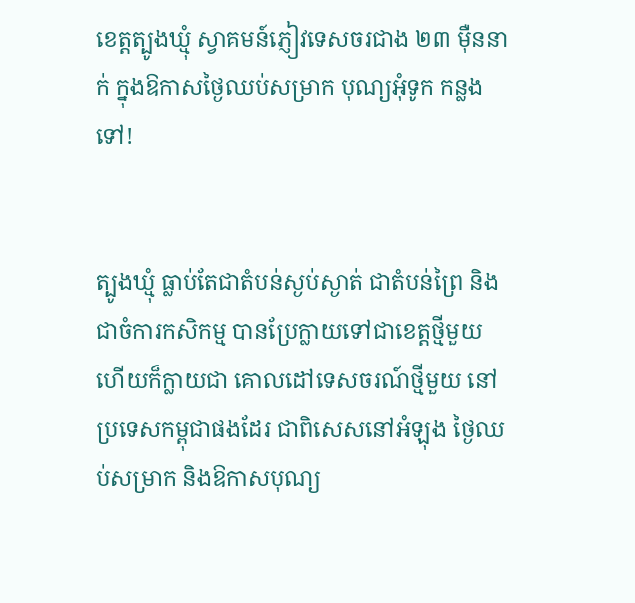ខេត្តត្បូងឃ្មុំ ស្វាគមន៍ភ្ញៀវទេសចរជាង ២៣ ម៉ឺននាក់ ក្នុងឱកាសថ្ងៃឈប់សម្រាក បុណ្យអុំទូក កន្លងទៅ!


ត្បូងឃ្មុំ ធ្លាប់តែជាតំបន់ស្ងប់ស្ងាត់ ជាតំបន់ព្រៃ និងជាចំការកសិកម្ម បានប្រែក្លាយទៅជាខេត្តថ្មីមួយ ហើយក៏ក្លាយជា គោលដៅទេសចរណ៍ថ្មីមួយ នៅប្រទេសកម្ពុជាផងដែរ ជាពិសេសនៅអំឡុង ថ្ងៃឈប់សម្រាក និងឱកាសបុណ្យ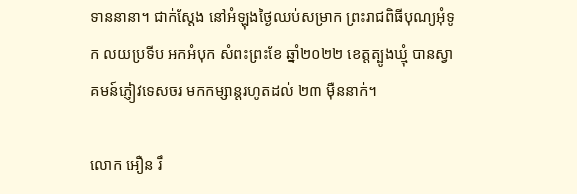ទាននានា។ ជាក់ស្ដែង នៅអំឡុងថ្ងៃឈប់សម្រាក ព្រះរាជពិធីបុណ្យអុំទូក លយប្រទីប អកអំបុក សំពះព្រះខែ ឆ្នាំ២០២២ ខេត្តត្បូងឃ្មុំ បានស្វាគមន៍ភ្ញៀវទេសចរ មកកម្សាន្ដរហូតដល់ ២៣ ម៉ឺននាក់។

លោក អឿន រឹ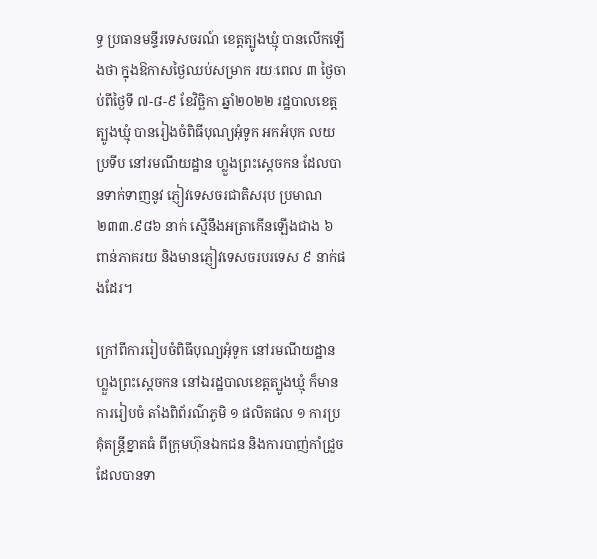ទ្ធ ប្រធានមន្ទីរទេសចរណ៍ ខេត្តត្បូងឃ្មុំ បានលើកឡើងថា ក្នុងឱកាសថ្ងៃឈប់សម្រាក រយៈពេល ៣ ថ្ងៃចាប់ពីថ្ងៃទី ៧-៨-៩ ខែវិច្ឆិកា ឆ្នាំ២០២២ រដ្ឋបាលខេត្តត្បូងឃ្មុំ បានរៀងចំពិធីបុណ្យអុំទូក អកអំបុក លយប្រទីប នៅរមណីយដ្ឋាន ហ្លួងព្រះស្តេចកន ដែលបានទាក់ទាញនូវ ភ្ញៀវទេសចរជាតិសរុប ប្រមាណ ២៣៣.៩៨៦ នាក់ ស្មើនឹងអត្រាកើនឡើងជាង ៦ ពាន់ភាគរយ និងមានភ្ញៀវទេសចរបរទេស ៩ នាក់ផងដែរ។

ក្រៅពីការរៀបចំពិធីបុណ្យអុំទូក នៅរមណីយដ្ឋានហ្លួងព្រះស្តេចកន នៅឯរដ្ឋបាលខេត្តត្បូងឃ្មុំ ក៏មានការរៀបចំ តាំងពិព័រណ៌ភូមិ ១ ផលិតផល ១ ការប្រគុំតន្ត្រីខ្នាតធំ ពីក្រុមហ៊ុនឯកជន និងការបាញ់កាំជ្រួច ដែលបានទា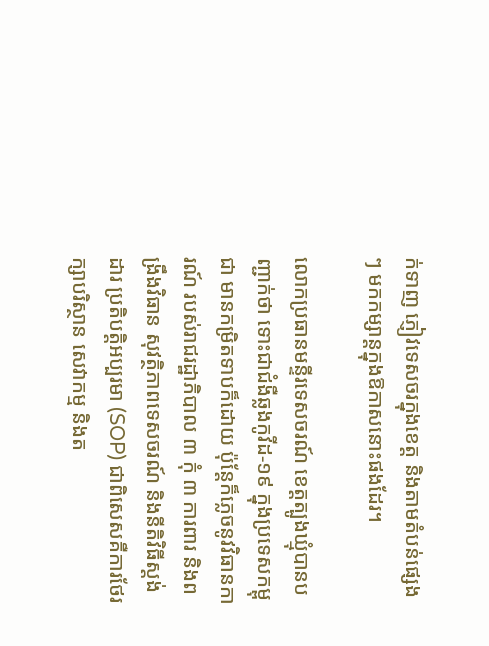ក់ទាញ ភ្ញៀវទេសចរក្នុងខេត្ត និងតាមតំបន់ផ្សេងៗ មកកម្សាន្ដក្នុងឱកាសនោះផងដែរ។

លោកប្រធានមន្ទីរទេសចរណ៍ ខេត្តត្បូងឃ្មុំបានបញ្ជាក់ថា ទោះជាជំងឺឆ្លងកូវីដ-១៩ ក្នុងប្រទេសកម្ពុជា មានកម្រិតទាបក៏ដោយ ប៉ុន្តែក៏ភ្លេចនូវវិធានការណ៍ របស់រាជរដ្ឋាភិបាល ៣ កុំ ៣ ការពារ និងពង្រឹងវិធាន សុវត្ថិភាពទេសចរណ៍ និងនីតិវិធីស្ដង់ដារ ប្រតិបត្តិអប្បរមា (SOP) ជាពិសេសគឺការថែរក្សាបរិស្ថាន សេវាកម្ម និងត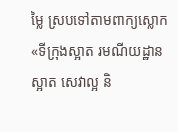ម្លៃ ស្របទៅតាមពាក្យស្លោក «ទីក្រុងស្អាត រមណីយដ្ឋានស្អាត សេវាល្អ និ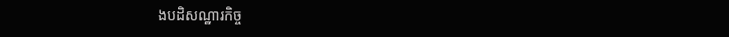ងបដិសណ្ឋារកិច្ច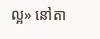ល្អ» នៅតា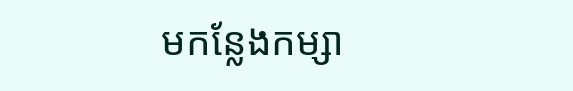មកន្លែងកម្សា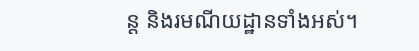ន្ដ និងរមណីយដ្ឋានទាំងអស់។